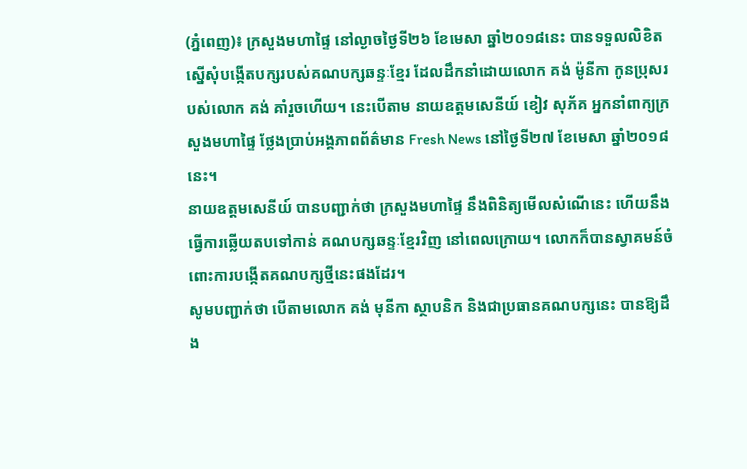(ភ្នំពេញ)៖ ក្រសួងមហាផ្ទៃ នៅល្ងាចថ្ងៃទី២៦ ខែមេសា ឆ្នាំ២០១៨នេះ បានទទួលលិខិតស្នើសុំបង្កើតបក្សរបស់គណបក្សឆន្ទៈខ្មែរ ដែលដឹកនាំដោយលោក គង់ ម៉ូនីកា កូនប្រុសរបស់លោក គង់ គាំរួចហើយ។ នេះបើតាម នាយឧត្តមសេនីយ៍ ខៀវ សុភ័គ អ្នកនាំពាក្យក្រសួងមហាផ្ទៃ ថ្លែងប្រាប់អង្គភាពព័ត៌មាន Fresh News នៅថ្ងៃទី២៧ ខែមេសា ឆ្នាំ២០១៨នេះ។
នាយឧត្តមសេនីយ៍ បានបញ្ជាក់ថា ក្រសួងមហាផ្ទៃ នឹងពិនិត្យមើលសំណើនេះ ហើយនឹងធ្វើការឆ្លើយតបទៅកាន់ គណបក្សឆន្ទៈខ្មែរវិញ នៅពេលក្រោយ។ លោកក៏បានស្វាគមន៍ចំពោះការបង្កើតគណបក្សថ្មីនេះផងដែរ។
សូមបញ្ជាក់ថា បើតាមលោក គង់ មុនីកា ស្ថាបនិក និងជាប្រធានគណបក្សនេះ បានឱ្យដឹង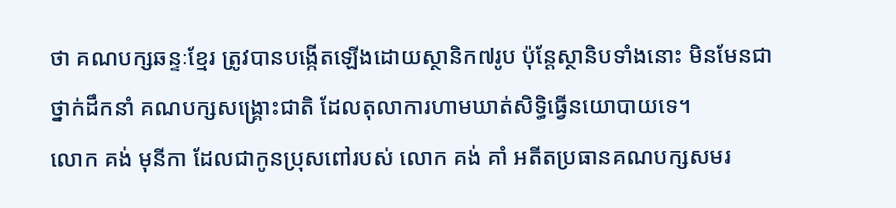ថា គណបក្សឆន្ទៈខ្មែរ ត្រូវបានបង្កើតឡើងដោយស្ថានិក៧រូប ប៉ុន្តែស្ថានិបទាំងនោះ មិនមែនជាថ្នាក់ដឹកនាំ គណបក្សសង្រ្គោះជាតិ ដែលតុលាការហាមឃាត់សិទ្ធិធ្វើនយោបាយទេ។
លោក គង់ មុនីកា ដែលជាកូនប្រុសពៅរបស់ លោក គង់ គាំ អតីតប្រធានគណបក្សសមរ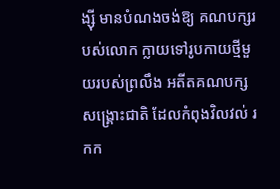ង្ស៊ី មានបំណងចង់ឱ្យ គណបក្សរបស់លោក ក្លាយទៅរូបកាយថ្មីមួយរបស់ព្រលឹង អតីតគណបក្សសង្រ្គោះជាតិ ដែលកំពុងវិលវល់ រកក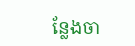ន្លែងចា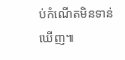ប់កំណើតមិនទាន់ឃើញ៕